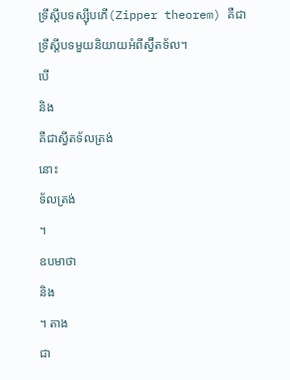ទ្រឹស្តីបទស្ស៊ីបភើ(Zipper theorem) គឺជាទ្រឹស្តីបទមួយនិយាយអំពីស្វ៊ីតទ័ល។
បើ
និង
គឺជាស្វីតទ័លត្រង់
នោះ
ទ័លត្រង់
។
ឧបមាថា
និង
។ តាង
ជា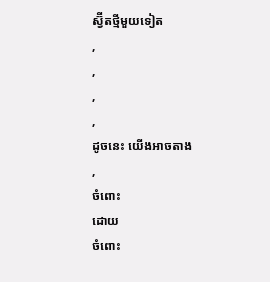ស្វ៊ីតថ្មីមួយទៀត
,
,
,
,
ដូចនេះ យើងអាចតាង
,
ចំពោះ
ដោយ
ចំពោះ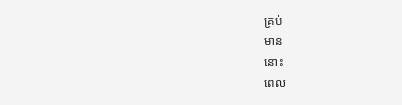គ្រប់
មាន
នោះ
ពេល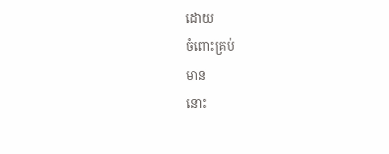ដោយ
ចំពោះគ្រប់
មាន
នោះ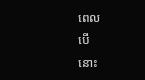ពេល
បើ
នោះ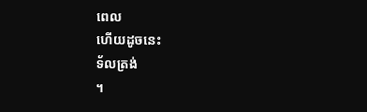ពេល
ហើយដូចនេះ
ទ័លត្រង់
។